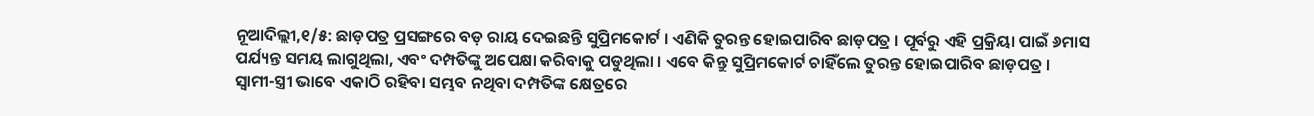ନୂଆଦିଲ୍ଲୀ,୧/୫: ଛାଡ଼ପତ୍ର ପ୍ରସଙ୍ଗରେ ବଡ଼ ରାୟ ଦେଇଛନ୍ତି ସୁପ୍ରିମକୋର୍ଟ । ଏଣିକି ତୁରନ୍ତ ହୋଇପାରିବ ଛାଡ଼ପତ୍ର । ପୂର୍ବରୁ ଏହି ପ୍ରକ୍ରିୟା ପାଇଁ ୬ମାସ ପର୍ଯ୍ୟନ୍ତ ସମୟ ଲାଗୁଥିଲା, ଏବଂ ଦମ୍ପତିଙ୍କୁ ଅପେକ୍ଷା କରିବାକୁ ପଡୁଥିଲା । ଏବେ କିନ୍ତୁ ସୁପ୍ରିମକୋର୍ଟ ଚାହିଁଲେ ତୁରନ୍ତ ହୋଇପାରିବ ଛାଡ଼ପତ୍ର । ସ୍ୱାମୀ-ସ୍ତ୍ରୀ ଭାବେ ଏକାଠି ରହିବା ସମ୍ଭବ ନଥିବା ଦମ୍ପତିଙ୍କ କ୍ଷେତ୍ରରେ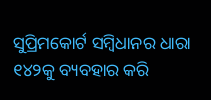ସୁପ୍ରିମକୋର୍ଟ ସମ୍ବିଧାନର ଧାରା ୧୪୨କୁ ବ୍ୟବହାର କରି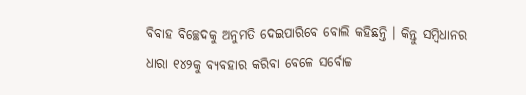ବିବାହ ବିଚ୍ଛେଦକୁ ଅନୁମତି ଦେଇପାରିବେ ବୋଲି କହିଛନ୍ତି । କିନ୍ତୁ ସମ୍ବିଧାନର ଧାରା ୧୪୨କୁ ବ୍ୟବହାର କରିବା ବେଳେ ସର୍ବୋଚ୍ଚ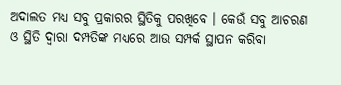ଅଦାଲତ ମଧ୍ୟ ସବୁ ପ୍ରକାରର ସ୍ଥିତିକୁ ପରଖିବେ । କେଉଁ ସବୁ ଆଚରଣ ଓ ସ୍ଥିତି ଦ୍ୱାରା ଦମ୍ପତିଙ୍କ ମଧ୍ୟରେ ଆଉ ସମ୍ପର୍କ ସ୍ଥାପନ କରିବା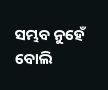ସମ୍ଭବ ନୁହେଁ ବୋଲି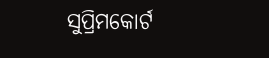ସୁପ୍ରିମକୋର୍ଟ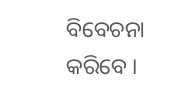ବିବେଚନା କରିବେ ।